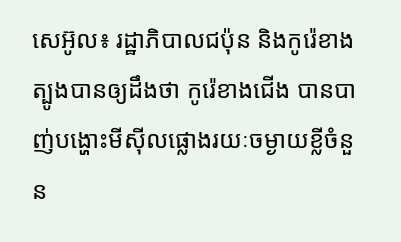សេអ៊ូល៖ រដ្ឋាភិបាលជប៉ុន និងកូរ៉េខាងត្បូងបានឲ្យដឹងថា កូរ៉េខាងជើង បានបាញ់បង្ហោះមីស៊ីលផ្លោងរយៈចម្ងាយខ្លីចំនួន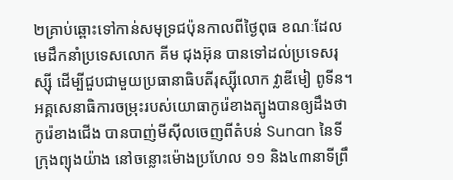២គ្រាប់ឆ្ពោះទៅកាន់សមុទ្រជប៉ុនកាលពីថ្ងៃពុធ ខណៈដែលមេដឹកនាំប្រទេសលោក គីម ជុងអ៊ុន បានទៅដល់ប្រទេសរុស្ស៊ី ដើម្បីជួបជាមួយប្រធានាធិបតីរុស្ស៊ីលោក វ្លាឌីមៀ ពូទីន។ អគ្គសេនាធិការចម្រុះរបស់យោធាកូរ៉េខាងត្បូងបានឲ្យដឹងថា កូរ៉េខាងជើង បានបាញ់មីស៊ីលចេញពីតំបន់ Sunan នៃទីក្រុងព្យុងយ៉ាង នៅចន្លោះម៉ោងប្រហែល ១១ និង៤៣នាទីព្រឹ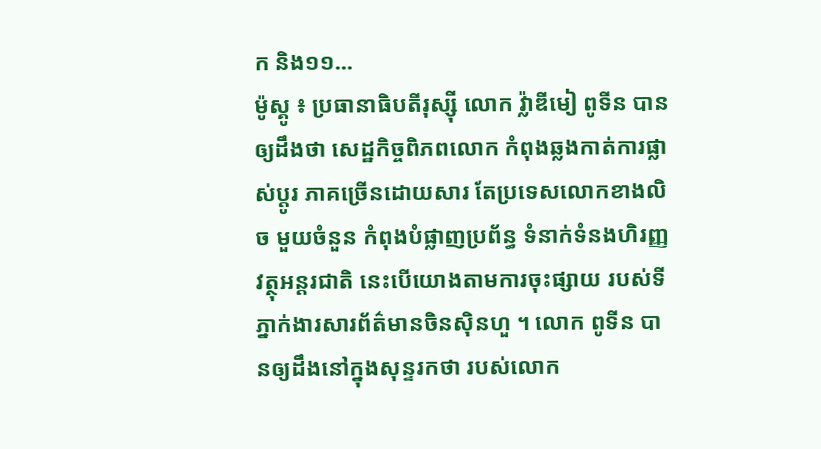ក និង១១...
ម៉ូស្គូ ៖ ប្រធានាធិបតីរុស្ស៊ី លោក វ្ល៉ាឌីមៀ ពូទីន បានឲ្យដឹងថា សេដ្ឋកិច្ចពិភពលោក កំពុងឆ្លងកាត់ការផ្លាស់ប្តូរ ភាគច្រើនដោយសារ តែប្រទេសលោកខាងលិច មួយចំនួន កំពុងបំផ្លាញប្រព័ន្ធ ទំនាក់ទំនងហិរញ្ញវត្ថុអន្ដរជាតិ នេះបើយោងតាមការចុះផ្សាយ របស់ទីភ្នាក់ងារសារព័ត៌មានចិនស៊ិនហួ ។ លោក ពូទីន បានឲ្យដឹងនៅក្នុងសុន្ទរកថា របស់លោក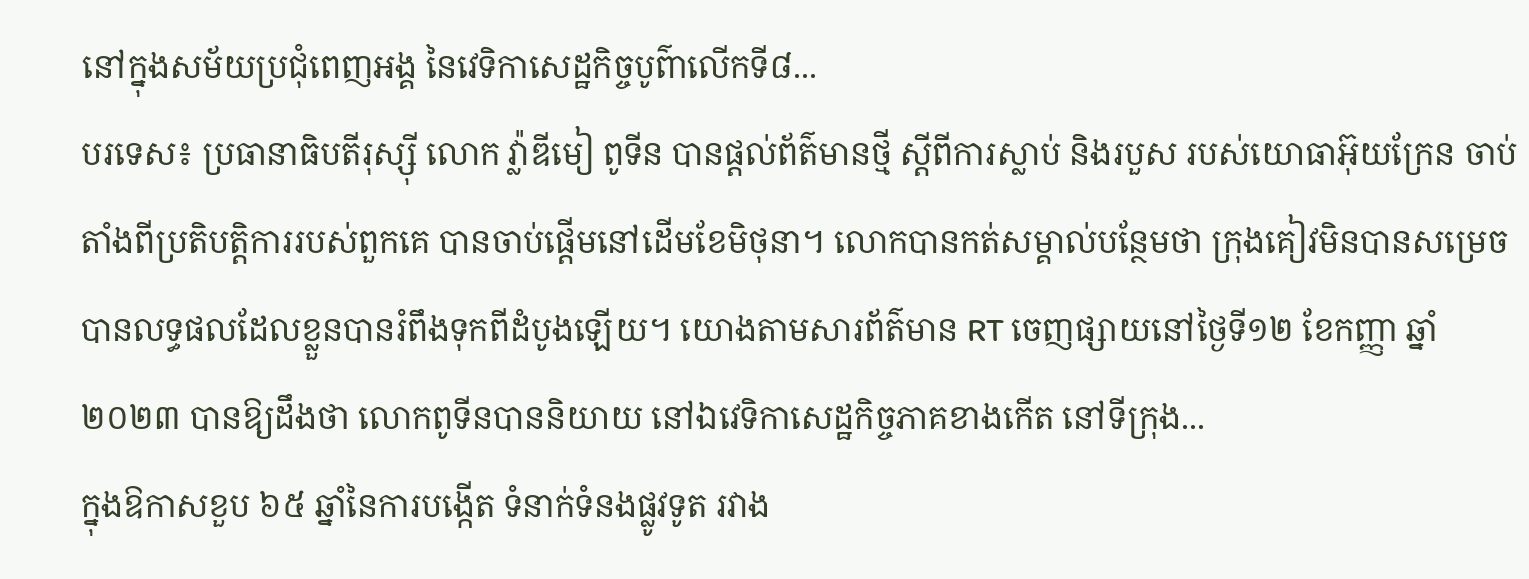នៅក្នុងសម័យប្រជុំពេញអង្គ នៃវេទិកាសេដ្ឋកិច្ចបូព៌ាលើកទី៨...
បរទេស៖ ប្រធានាធិបតីរុស្ស៊ី លោក វ្ល៉ាឌីមៀ ពូទីន បានផ្តល់ព័ត៌មានថ្មី ស្តីពីការស្លាប់ និងរបួស របស់យោធាអ៊ុយក្រែន ចាប់តាំងពីប្រតិបត្តិការរបស់ពួកគេ បានចាប់ផ្តើមនៅដើមខែមិថុនា។ លោកបានកត់សម្គាល់បន្ថែមថា ក្រុងគៀវមិនបានសម្រេចបានលទ្ធផលដែលខ្លួនបានរំពឹងទុកពីដំបូងឡើយ។ យោងតាមសារព័ត៌មាន RT ចេញផ្សាយនៅថ្ងៃទី១២ ខែកញ្ញា ឆ្នាំ២០២៣ បានឱ្យដឹងថា លោកពូទីនបាននិយាយ នៅឯវេទិកាសេដ្ឋកិច្ចភាគខាងកើត នៅទីក្រុង...
ក្នុងឱកាសខួប ៦៥ ឆ្នាំនៃការបង្កើត ទំនាក់ទំនងផ្លូវទូត រវាង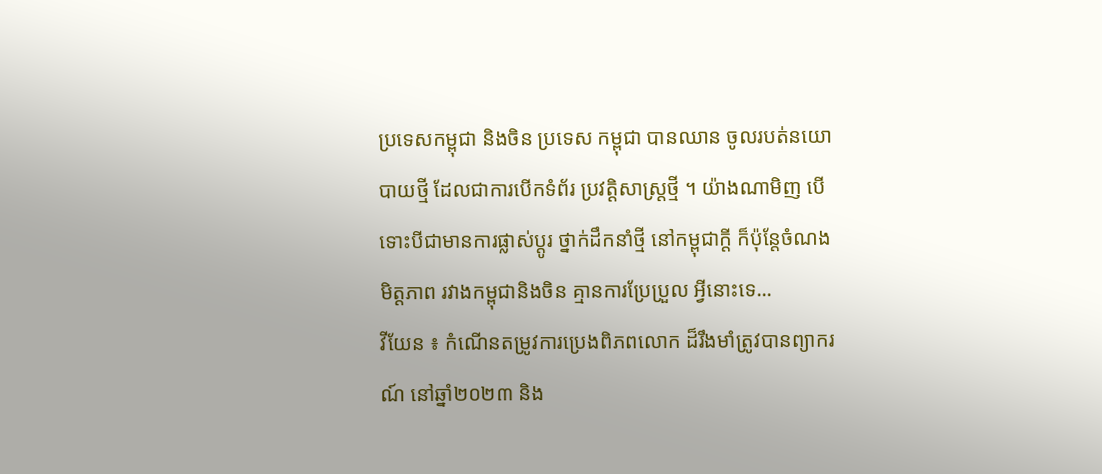ប្រទេសកម្ពុជា និងចិន ប្រទេស កម្ពុជា បានឈាន ចូលរបត់នយោបាយថ្មី ដែលជាការបើកទំព័រ ប្រវត្តិសាស្ត្រថ្មី ។ យ៉ាងណាមិញ បើទោះបីជាមានការផ្លាស់ប្តូរ ថ្នាក់ដឹកនាំថ្មី នៅកម្ពុជាក្តី ក៏ប៉ុន្តែចំណង មិត្តភាព រវាងកម្ពុជានិងចិន គ្មានការប្រែប្រួល អ្វីនោះទេ...
វីយែន ៖ កំណើនតម្រូវការប្រេងពិភពលោក ដ៏រឹងមាំត្រូវបានព្យាករណ៍ នៅឆ្នាំ២០២៣ និង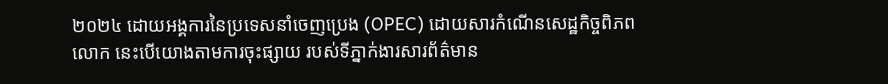២០២៤ ដោយអង្គការនៃប្រទេសនាំចេញប្រេង (OPEC) ដោយសារកំណើនសេដ្ឋកិច្ចពិភពលោក នេះបើយោងតាមការចុះផ្សាយ របស់ទីភ្នាក់ងារសារព័ត៌មាន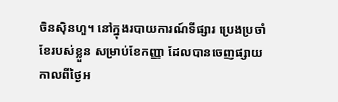ចិនស៊ិនហួ។ នៅក្នុងរបាយការណ៍ទីផ្សារ ប្រេងប្រចាំខែរបស់ខ្លួន សម្រាប់ខែកញ្ញា ដែលបានចេញផ្សាយកាលពីថ្ងៃអ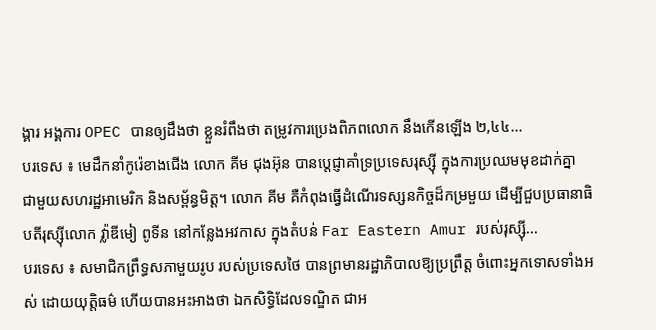ង្គារ អង្គការ OPEC បានឲ្យដឹងថា ខ្លួនរំពឹងថា តម្រូវការប្រេងពិភពលោក នឹងកើនឡើង ២,៤៤...
បរទេស ៖ មេដឹកនាំកូរ៉េខាងជើង លោក គីម ជុងអ៊ុន បានប្តេជ្ញាគាំទ្រប្រទេសរុស្ស៊ី ក្នុងការប្រឈមមុខដាក់គ្នា ជាមួយសហរដ្ឋអាមេរិក និងសម្ព័ន្ធមិត្ត។ លោក គីម គឺកំពុងធ្វើដំណើរទស្សនកិច្ចដ៏កម្រមួយ ដើម្បីជួបប្រធានាធិបតីរុស្ស៊ីលោក វ្ល៉ាឌីមៀ ពូទីន នៅកន្លែងអវកាស ក្នុងតំបន់ Far Eastern Amur របស់រុស្ស៊ី...
បរទេស ៖ សមាជិកព្រឹទ្ធសភាមួយរូប របស់ប្រទេសថៃ បានព្រមានរដ្ឋាភិបាលឱ្យប្រព្រឹត្ត ចំពោះអ្នកទោសទាំងអស់ ដោយយុត្តិធម៌ ហើយបានអះអាងថា ឯកសិទ្ធិដែលទណ្ឌិត ជាអ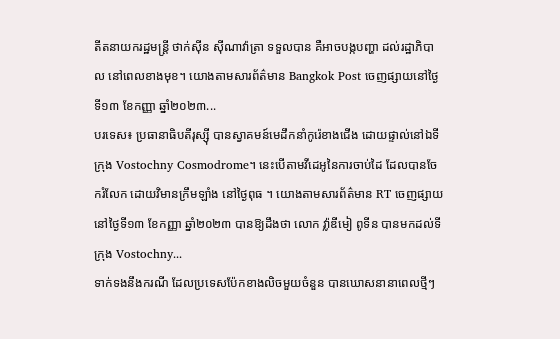តីតនាយករដ្ឋមន្ត្រី ថាក់ស៊ីន ស៊ីណាវ៉ាត្រា ទទួលបាន គឺអាចបង្កបញ្ហា ដល់រដ្ឋាភិបាល នៅពេលខាងមុខ។ យោងតាមសារព័ត៌មាន Bangkok Post ចេញផ្សាយនៅថ្ងៃទី១៣ ខែកញ្ញា ឆ្នាំ២០២៣...
បរទេស៖ ប្រធានាធិបតីរុស្ស៊ី បានស្វាគមន៍មេដឹកនាំកូរ៉េខាងជើង ដោយផ្ទាល់នៅឯទីក្រុង Vostochny Cosmodrome។ នេះបើតាមវីដេអូនៃការចាប់ដៃ ដែលបានចែករំលែក ដោយវិមានក្រឹមឡាំង នៅថ្ងៃពុធ ។ យោងតាមសារព័ត៌មាន RT ចេញផ្សាយនៅថ្ងៃទី១៣ ខែកញ្ញា ឆ្នាំ២០២៣ បានឱ្យដឹងថា លោក វ្ល៉ាឌីមៀ ពូទីន បានមកដល់ទីក្រុង Vostochny...
ទាក់ទងនឹងករណី ដែលប្រទេសប៉ែកខាងលិចមួយចំនួន បានឃោសនានាពេលថ្មីៗ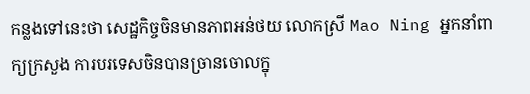កន្លងទៅនេះថា សេដ្ឋកិច្ចចិនមានភាពអន់ថយ លោកស្រី Mao Ning អ្នកនាំពាក្យក្រសួង ការបរទេសចិនបានច្រានចោលក្នុ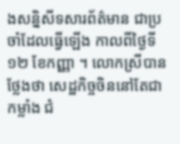ងសន្និសីទសារព័ត៌មាន ជាប្រចាំដែលធ្វើឡើង កាលពីថ្ងៃទី ១២ ខែកញ្ញា ។ លោកស្រីបានថ្លែងថា សេដ្ឋកិច្ចចិននៅតែជាកម្លាំង ជំ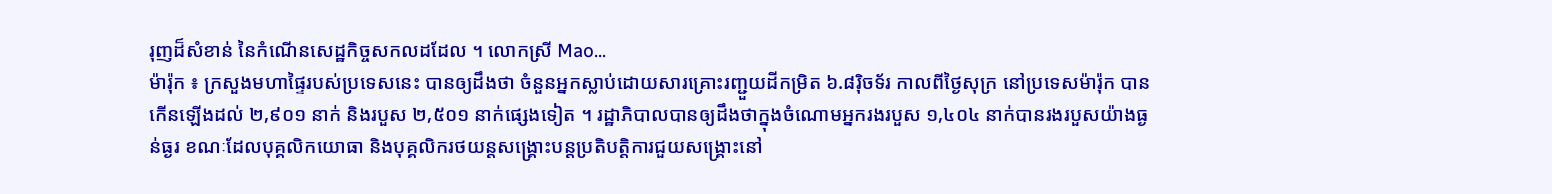រុញដ៏សំខាន់ នៃកំណើនសេដ្ឋកិច្ចសកលដដែល ។ លោកស្រី Mao...
ម៉ារ៉ុក ៖ ក្រសួងមហាផ្ទៃរបស់ប្រទេសនេះ បានឲ្យដឹងថា ចំនួនអ្នកស្លាប់ដោយសារគ្រោះរញ្ជួយដីកម្រិត ៦.៨រ៉ិចទ័រ កាលពីថ្ងៃសុក្រ នៅប្រទេសម៉ារ៉ុក បានកើនឡើងដល់ ២,៩០១ នាក់ និងរបួស ២,៥០១ នាក់ផ្សេងទៀត ។ រដ្ឋាភិបាលបានឲ្យដឹងថាក្នុងចំណោមអ្នករងរបួស ១,៤០៤ នាក់បានរងរបួសយ៉ាងធ្ងន់ធ្ងរ ខណៈដែលបុគ្គលិកយោធា និងបុគ្គលិករថយន្តសង្គ្រោះបន្តប្រតិបត្តិការជួយសង្គ្រោះនៅ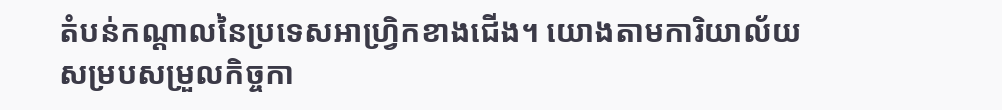តំបន់កណ្តាលនៃប្រទេសអាហ្វ្រិកខាងជើង។ យោងតាមការិយាល័យសម្របសម្រួលកិច្ចកា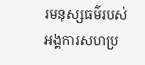រមនុស្សធម៌របស់អង្គការសហប្រ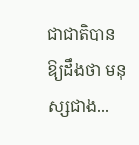ជាជាតិបានឱ្យដឹងថា មនុស្សជាង...